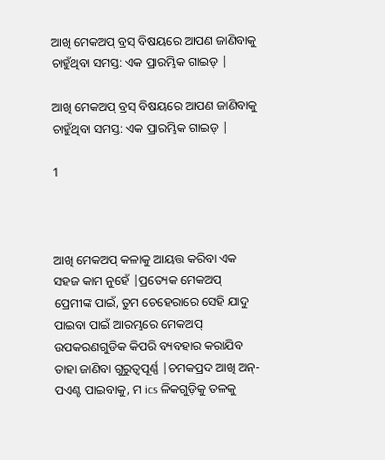ଆଖି ମେକଅପ୍ ବ୍ରସ୍ ବିଷୟରେ ଆପଣ ଜାଣିବାକୁ ଚାହୁଁଥିବା ସମସ୍ତ: ଏକ ପ୍ରାରମ୍ଭିକ ଗାଇଡ୍ |

ଆଖି ମେକଅପ୍ ବ୍ରସ୍ ବିଷୟରେ ଆପଣ ଜାଣିବାକୁ ଚାହୁଁଥିବା ସମସ୍ତ: ଏକ ପ୍ରାରମ୍ଭିକ ଗାଇଡ୍ |

1



ଆଖି ମେକଅପ୍ କଳାକୁ ଆୟତ୍ତ କରିବା ଏକ ସହଜ କାମ ନୁହେଁ |ପ୍ରତ୍ୟେକ ମେକଅପ୍ ପ୍ରେମୀଙ୍କ ପାଇଁ, ତୁମ ଚେହେରାରେ ସେହି ଯାଦୁ ପାଇବା ପାଇଁ ଆରମ୍ଭରେ ମେକଅପ୍ ଉପକରଣଗୁଡିକ କିପରି ବ୍ୟବହାର କରାଯିବ ତାହା ଜାଣିବା ଗୁରୁତ୍ୱପୂର୍ଣ୍ଣ |ଚମକପ୍ରଦ ଆଖି ଅନ୍-ପଏଣ୍ଟ ପାଇବାକୁ, ମ ics ଳିକଗୁଡ଼ିକୁ ତଳକୁ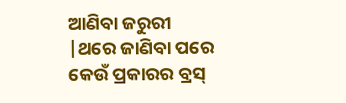ଆଣିବା ଜରୁରୀ |ଥରେ ଜାଣିବା ପରେ କେଉଁ ପ୍ରକାରର ବ୍ରସ୍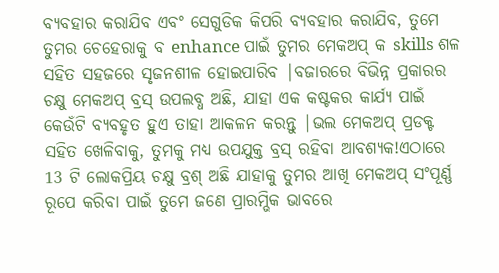ବ୍ୟବହାର କରାଯିବ ଏବଂ ସେଗୁଡିକ କିପରି ବ୍ୟବହାର କରାଯିବ, ତୁମେ ତୁମର ଚେହେରାକୁ ବ enhance ପାଇଁ ତୁମର ମେକଅପ୍ କ skills ଶଳ ସହିତ ସହଜରେ ସୃଜନଶୀଳ ହୋଇପାରିବ |ବଜାରରେ ବିଭିନ୍ନ ପ୍ରକାରର ଚକ୍ଷୁ ମେକଅପ୍ ବ୍ରସ୍ ଉପଲବ୍ଧ ଅଛି, ଯାହା ଏକ କଷ୍ଟକର କାର୍ଯ୍ୟ ପାଇଁ କେଉଁଟି ବ୍ୟବହୃତ ହୁଏ ତାହା ଆକଳନ କରନ୍ତୁ |ଭଲ ମେକଅପ୍ ପ୍ରଡକ୍ଟ ସହିତ ଖେଳିବାକୁ, ତୁମକୁ ମଧ୍ୟ ଉପଯୁକ୍ତ ବ୍ରସ୍ ରହିବା ଆବଶ୍ୟକ!ଏଠାରେ 13 ଟି ଲୋକପ୍ରିୟ ଚକ୍ଷୁ ବ୍ରଶ୍ ଅଛି ଯାହାକୁ ତୁମର ଆଖି ମେକଅପ୍ ସଂପୂର୍ଣ୍ଣ ରୂପେ କରିବା ପାଇଁ ତୁମେ ଜଣେ ପ୍ରାରମ୍ଭିକ ଭାବରେ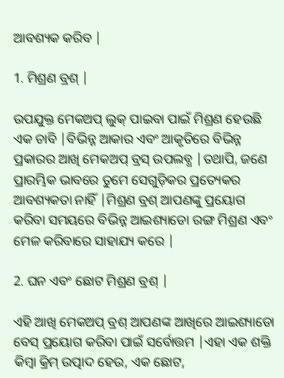ଆବଶ୍ୟକ କରିବ |

1. ମିଶ୍ରଣ ବ୍ରଶ୍ |

ଉପଯୁକ୍ତ ମେକଅପ୍ ଲୁକ୍ ପାଇବା ପାଇଁ ମିଶ୍ରଣ ହେଉଛି ଏକ ଚାବି |ବିଭିନ୍ନ ଆକାର ଏବଂ ଆକୃତିରେ ବିଭିନ୍ନ ପ୍ରକାରର ଆଖି ମେକଅପ୍ ବ୍ରସ୍ ଉପଲବ୍ଧ |ତଥାପି, ଜଣେ ପ୍ରାରମ୍ଭିକ ଭାବରେ ତୁମେ ସେଗୁଡ଼ିକର ପ୍ରତ୍ୟେକର ଆବଶ୍ୟକତା ନାହିଁ |ମିଶ୍ରଣ ବ୍ରଶ୍ ଆପଣଙ୍କୁ ପ୍ରୟୋଗ କରିବା ସମୟରେ ବିଭିନ୍ନ ଆଇଶ୍ୟାଡୋ ରଙ୍ଗ ମିଶ୍ରଣ ଏବଂ ମେଳ କରିବାରେ ସାହାଯ୍ୟ କରେ |

2. ଘନ ଏବଂ ଛୋଟ ମିଶ୍ରଣ ବ୍ରଶ୍ |

ଏହି ଆଖି ମେକଅପ୍ ବ୍ରଶ୍ ଆପଣଙ୍କ ଆଖିରେ ଆଇଶ୍ୟାଡୋ ବେସ୍ ପ୍ରୟୋଗ କରିବା ପାଇଁ ସର୍ବୋତ୍ତମ |ଏହା ଏକ ଶକ୍ତି କିମ୍ବା କ୍ରିମ୍ ଉତ୍ପାଦ ହେଉ, ଏକ ଛୋଟ,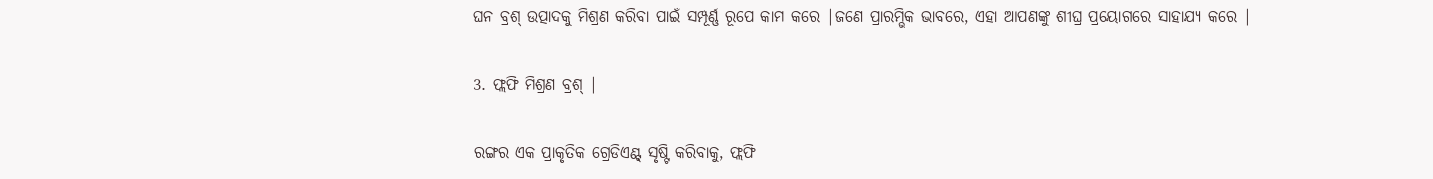ଘନ ବ୍ରଶ୍ ଉତ୍ପାଦକୁ ମିଶ୍ରଣ କରିବା ପାଇଁ ସମ୍ପୂର୍ଣ୍ଣ ରୂପେ କାମ କରେ |ଜଣେ ପ୍ରାରମ୍ଭିକ ଭାବରେ, ଏହା ଆପଣଙ୍କୁ ଶୀଘ୍ର ପ୍ରୟୋଗରେ ସାହାଯ୍ୟ କରେ |

3. ଫ୍ଲଫି ମିଶ୍ରଣ ବ୍ରଶ୍ |

ରଙ୍ଗର ଏକ ପ୍ରାକୃତିକ ଗ୍ରେଡିଏଣ୍ଟ୍ ସୃଷ୍ଟି କରିବାକୁ, ଫ୍ଲଫି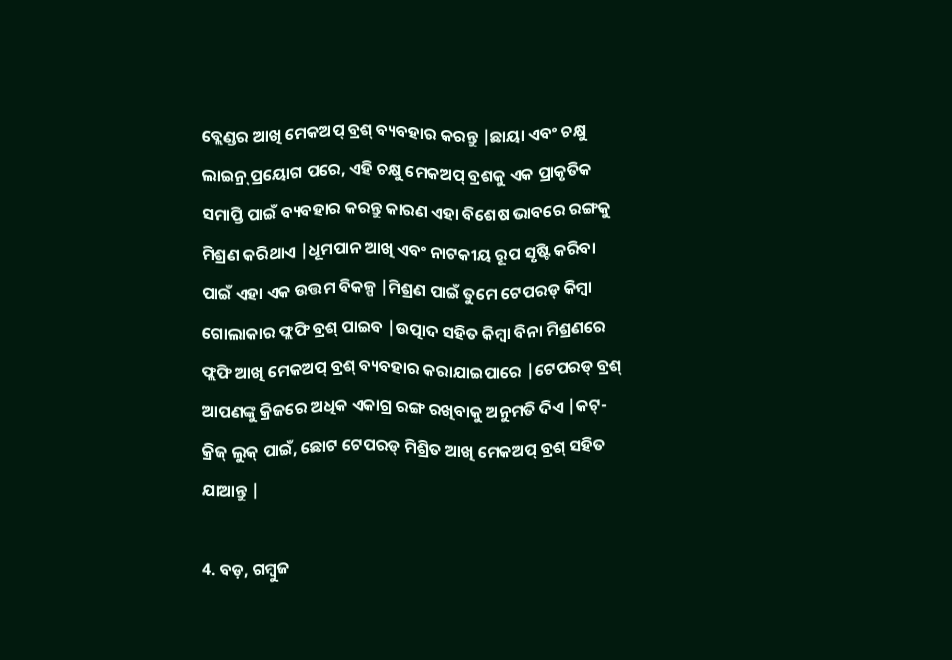ବ୍ଲେଣ୍ଡର ଆଖି ମେକଅପ୍ ବ୍ରଶ୍ ବ୍ୟବହାର କରନ୍ତୁ |ଛାୟା ଏବଂ ଚକ୍ଷୁ ଲାଇନ୍ର୍ ପ୍ରୟୋଗ ପରେ, ଏହି ଚକ୍ଷୁ ମେକଅପ୍ ବ୍ରଶକୁ ଏକ ପ୍ରାକୃତିକ ସମାପ୍ତି ପାଇଁ ବ୍ୟବହାର କରନ୍ତୁ କାରଣ ଏହା ବିଶେଷ ଭାବରେ ରଙ୍ଗକୁ ମିଶ୍ରଣ କରିଥାଏ |ଧୂମପାନ ଆଖି ଏବଂ ନାଟକୀୟ ରୂପ ସୃଷ୍ଟି କରିବା ପାଇଁ ଏହା ଏକ ଉତ୍ତମ ବିକଳ୍ପ |ମିଶ୍ରଣ ପାଇଁ ତୁମେ ଟେପରଡ୍ କିମ୍ବା ଗୋଲାକାର ଫ୍ଲଫି ବ୍ରଶ୍ ପାଇବ |ଉତ୍ପାଦ ସହିତ କିମ୍ବା ବିନା ମିଶ୍ରଣରେ ଫ୍ଲଫି ଆଖି ମେକଅପ୍ ବ୍ରଶ୍ ବ୍ୟବହାର କରାଯାଇପାରେ |ଟେପରଡ୍ ବ୍ରଶ୍ ଆପଣଙ୍କୁ କ୍ରିଜରେ ଅଧିକ ଏକାଗ୍ର ରଙ୍ଗ ରଖିବାକୁ ଅନୁମତି ଦିଏ |କଟ୍-କ୍ରିଜ୍ ଲୁକ୍ ପାଇଁ, ଛୋଟ ଟେପରଡ୍ ମିଶ୍ରିତ ଆଖି ମେକଅପ୍ ବ୍ରଶ୍ ସହିତ ଯାଆନ୍ତୁ |

4. ବଡ଼, ଗମ୍ବୁଜ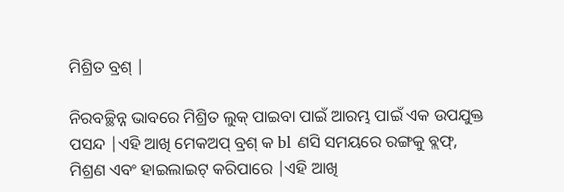ମିଶ୍ରିତ ବ୍ରଶ୍ |

ନିରବଚ୍ଛିନ୍ନ ଭାବରେ ମିଶ୍ରିତ ଲୁକ୍ ପାଇବା ପାଇଁ ଆରମ୍ଭ ପାଇଁ ଏକ ଉପଯୁକ୍ତ ପସନ୍ଦ |ଏହି ଆଖି ମେକଅପ୍ ବ୍ରଶ୍ କ bl ଣସି ସମୟରେ ରଙ୍ଗକୁ ବ୍ଲଫ୍, ମିଶ୍ରଣ ଏବଂ ହାଇଲାଇଟ୍ କରିପାରେ |ଏହି ଆଖି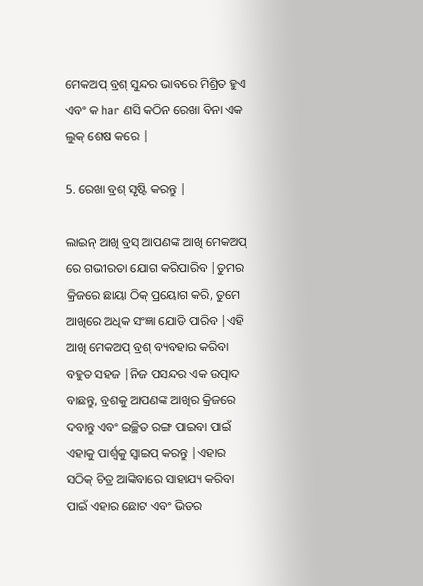ମେକଅପ୍ ବ୍ରଶ୍ ସୁନ୍ଦର ଭାବରେ ମିଶ୍ରିତ ହୁଏ ଏବଂ କ har ଣସି କଠିନ ରେଖା ବିନା ଏକ ଲୁକ୍ ଶେଷ କରେ |

5. ରେଖା ବ୍ରଶ୍ ସୃଷ୍ଟି କରନ୍ତୁ |

ଲାଇନ୍ ଆଖି ବ୍ରସ୍ ଆପଣଙ୍କ ଆଖି ମେକଅପ୍ ରେ ଗଭୀରତା ଯୋଗ କରିପାରିବ |ତୁମର କ୍ରିଜରେ ଛାୟା ଠିକ୍ ପ୍ରୟୋଗ କରି, ତୁମେ ଆଖିରେ ଅଧିକ ସଂଜ୍ଞା ଯୋଡି ପାରିବ |ଏହି ଆଖି ମେକଅପ୍ ବ୍ରଶ୍ ବ୍ୟବହାର କରିବା ବହୁତ ସହଜ |ନିଜ ପସନ୍ଦର ଏକ ଉତ୍ପାଦ ବାଛନ୍ତୁ, ବ୍ରଶକୁ ଆପଣଙ୍କ ଆଖିର କ୍ରିଜରେ ଦବାନ୍ତୁ ଏବଂ ଇଚ୍ଛିତ ରଙ୍ଗ ପାଇବା ପାଇଁ ଏହାକୁ ପାର୍ଶ୍ୱକୁ ସ୍ୱାଇପ୍ କରନ୍ତୁ |ଏହାର ସଠିକ୍ ଚିତ୍ର ଆଙ୍କିବାରେ ସାହାଯ୍ୟ କରିବା ପାଇଁ ଏହାର ଛୋଟ ଏବଂ ଭିତର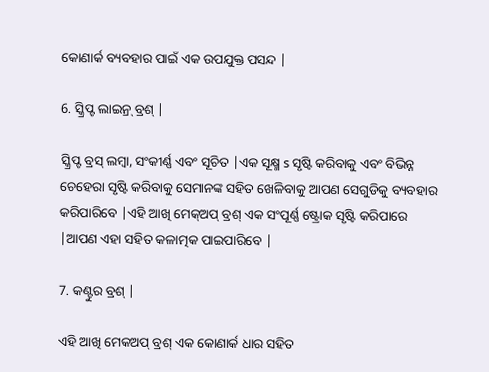କୋଣାର୍କ ବ୍ୟବହାର ପାଇଁ ଏକ ଉପଯୁକ୍ତ ପସନ୍ଦ |

6. ସ୍କ୍ରିପ୍ଟ ଲାଇନ୍ର୍ ବ୍ରଶ୍ |

ସ୍କ୍ରିପ୍ଟ ବ୍ରସ୍ ଲମ୍ବା, ସଂକୀର୍ଣ୍ଣ ଏବଂ ସୂଚିତ |ଏକ ସୂକ୍ଷ୍ମ s ସୃଷ୍ଟି କରିବାକୁ ଏବଂ ବିଭିନ୍ନ ଚେହେରା ସୃଷ୍ଟି କରିବାକୁ ସେମାନଙ୍କ ସହିତ ଖେଳିବାକୁ ଆପଣ ସେଗୁଡିକୁ ବ୍ୟବହାର କରିପାରିବେ |ଏହି ଆଖି ମେକ୍ଅପ୍ ବ୍ରଶ୍ ଏକ ସଂପୂର୍ଣ୍ଣ ଷ୍ଟ୍ରୋକ ସୃଷ୍ଟି କରିପାରେ |ଆପଣ ଏହା ସହିତ କଳାତ୍ମକ ପାଇପାରିବେ |

7. କଣ୍ଟୁର ବ୍ରଶ୍ |

ଏହି ଆଖି ମେକଅପ୍ ବ୍ରଶ୍ ଏକ କୋଣାର୍କ ଧାର ସହିତ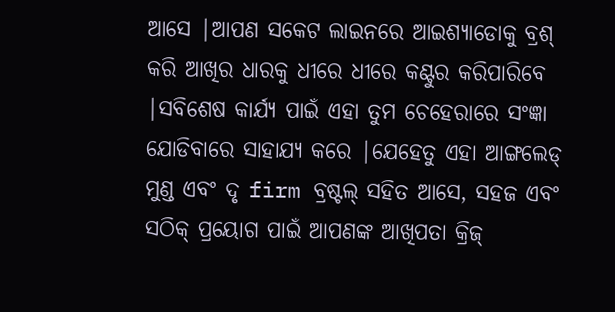ଆସେ |ଆପଣ ସକେଟ ଲାଇନରେ ଆଇଶ୍ୟାଡୋକୁ ବ୍ରଶ୍ କରି ଆଖିର ଧାରକୁ ଧୀରେ ଧୀରେ କଣ୍ଟୁର କରିପାରିବେ |ସବିଶେଷ କାର୍ଯ୍ୟ ପାଇଁ ଏହା ତୁମ ଚେହେରାରେ ସଂଜ୍ଞା ଯୋଡିବାରେ ସାହାଯ୍ୟ କରେ |ଯେହେତୁ ଏହା ଆଙ୍ଗଲେଡ୍ ମୁଣ୍ଡ ଏବଂ ଦୃ firm ବ୍ରଷ୍ଟଲ୍ ସହିତ ଆସେ, ସହଜ ଏବଂ ସଠିକ୍ ପ୍ରୟୋଗ ପାଇଁ ଆପଣଙ୍କ ଆଖିପତା କ୍ରିଜ୍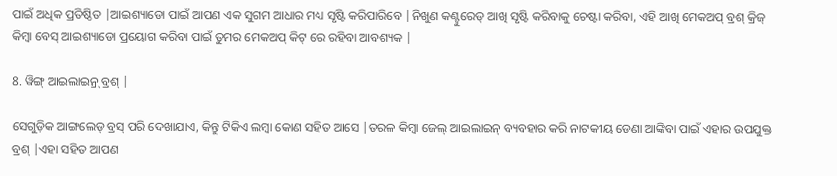ପାଇଁ ଅଧିକ ପ୍ରତିଷ୍ଠିତ |ଆଇଶ୍ୟାଡୋ ପାଇଁ ଆପଣ ଏକ ସୁଗମ ଆଧାର ମଧ୍ୟ ସୃଷ୍ଟି କରିପାରିବେ |ନିଖୁଣ କଣ୍ଟୁରେଡ୍ ଆଖି ସୃଷ୍ଟି କରିବାକୁ ଚେଷ୍ଟା କରିବା, ଏହି ଆଖି ମେକଅପ୍ ବ୍ରଶ୍ କ୍ରିଜ୍ କିମ୍ବା ବେସ୍ ଆଇଶ୍ୟାଡୋ ପ୍ରୟୋଗ କରିବା ପାଇଁ ତୁମର ମେକଅପ୍ କିଟ୍ ରେ ରହିବା ଆବଶ୍ୟକ |

8. ୱିଙ୍ଗ୍ ଆଇଲାଇନ୍ର୍ ବ୍ରଶ୍ |

ସେଗୁଡ଼ିକ ଆଙ୍ଗଲେଡ୍ ବ୍ରସ୍ ପରି ଦେଖାଯାଏ, କିନ୍ତୁ ଟିକିଏ ଲମ୍ବା କୋଣ ସହିତ ଆସେ |ତରଳ କିମ୍ବା ଜେଲ୍ ଆଇଲାଇନ୍ ବ୍ୟବହାର କରି ନାଟକୀୟ ଡେଣା ଆଙ୍କିବା ପାଇଁ ଏହାର ଉପଯୁକ୍ତ ବ୍ରଶ୍ |ଏହା ସହିତ ଆପଣ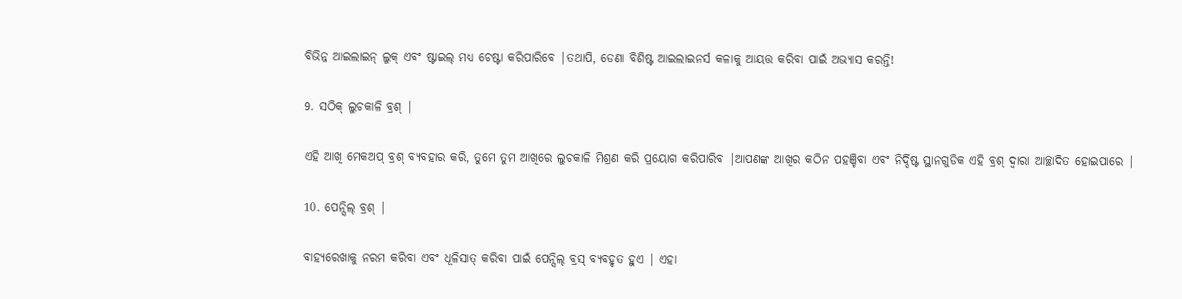ବିଭିନ୍ନ ଆଇଲାଇନ୍ ଲୁକ୍ ଏବଂ ଷ୍ଟାଇଲ୍ ମଧ୍ୟ ଚେଷ୍ଟା କରିପାରିବେ |ତଥାପି, ଡେଣା ବିଶିଷ୍ଟ ଆଇଲାଇନର୍ସ କଳାକୁ ଆୟତ୍ତ କରିବା ପାଇଁ ଅଭ୍ୟାସ କରନ୍ତି!

9. ସଠିକ୍ ଲୁଚକାଳି ବ୍ରଶ୍ |

ଏହି ଆଖି ମେକଅପ୍ ବ୍ରଶ୍ ବ୍ୟବହାର କରି, ତୁମେ ତୁମ ଆଖିରେ ଲୁଚକାଳି ମିଶ୍ରଣ କରି ପ୍ରୟୋଗ କରିପାରିବ |ଆପଣଙ୍କ ଆଖିର କଠିନ ପହଞ୍ଚିବା ଏବଂ ନିର୍ଦ୍ଦିଷ୍ଟ ସ୍ଥାନଗୁଡିକ ଏହି ବ୍ରଶ୍ ଦ୍ୱାରା ଆଚ୍ଛାଦିତ ହୋଇପାରେ |

10. ପେନ୍ସିଲ୍ ବ୍ରଶ୍ |

ବାହ୍ୟରେଖାକୁ ନରମ କରିବା ଏବଂ ଧୂଳିସାତ୍ କରିବା ପାଇଁ ପେନ୍ସିଲ୍ ବ୍ରସ୍ ବ୍ୟବହୃତ ହୁଏ | ଏହା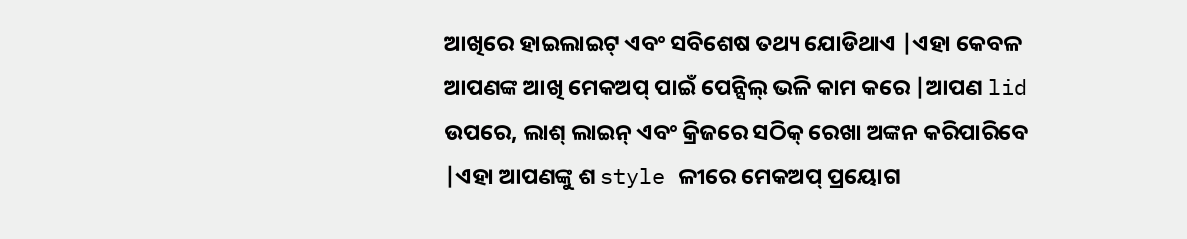ଆଖିରେ ହାଇଲାଇଟ୍ ଏବଂ ସବିଶେଷ ତଥ୍ୟ ଯୋଡିଥାଏ |ଏହା କେବଳ ଆପଣଙ୍କ ଆଖି ମେକଅପ୍ ପାଇଁ ପେନ୍ସିଲ୍ ଭଳି କାମ କରେ |ଆପଣ lid ଉପରେ, ଲାଶ୍ ଲାଇନ୍ ଏବଂ କ୍ରିଜରେ ସଠିକ୍ ରେଖା ଅଙ୍କନ କରିପାରିବେ |ଏହା ଆପଣଙ୍କୁ ଶ style ଳୀରେ ମେକଅପ୍ ପ୍ରୟୋଗ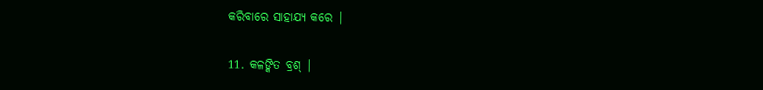କରିବାରେ ସାହାଯ୍ୟ କରେ |

11. କଳଙ୍କିତ ବ୍ରଶ୍ |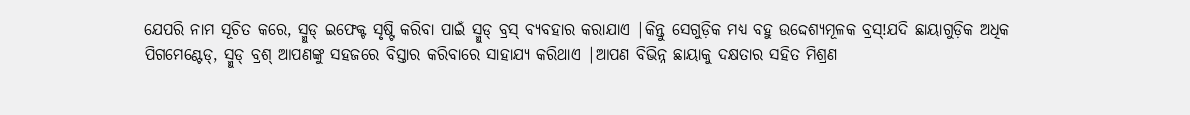ଯେପରି ନାମ ସୂଚିତ କରେ, ସ୍ମୁଡ୍ ଇଫେକ୍ଟ ସୃଷ୍ଟି କରିବା ପାଇଁ ସ୍ମୁଡ୍ ବ୍ରସ୍ ବ୍ୟବହାର କରାଯାଏ |କିନ୍ତୁ ସେଗୁଡ଼ିକ ମଧ୍ୟ ବହୁ ଉଦ୍ଦେଶ୍ୟମୂଳକ ବ୍ରସ୍!ଯଦି ଛାୟାଗୁଡ଼ିକ ଅଧିକ ପିଗମେଣ୍ଟେଡ୍, ସ୍ମୁଡ୍ ବ୍ରଶ୍ ଆପଣଙ୍କୁ ସହଜରେ ବିସ୍ତାର କରିବାରେ ସାହାଯ୍ୟ କରିଥାଏ |ଆପଣ ବିଭିନ୍ନ ଛାୟାକୁ ଦକ୍ଷତାର ସହିତ ମିଶ୍ରଣ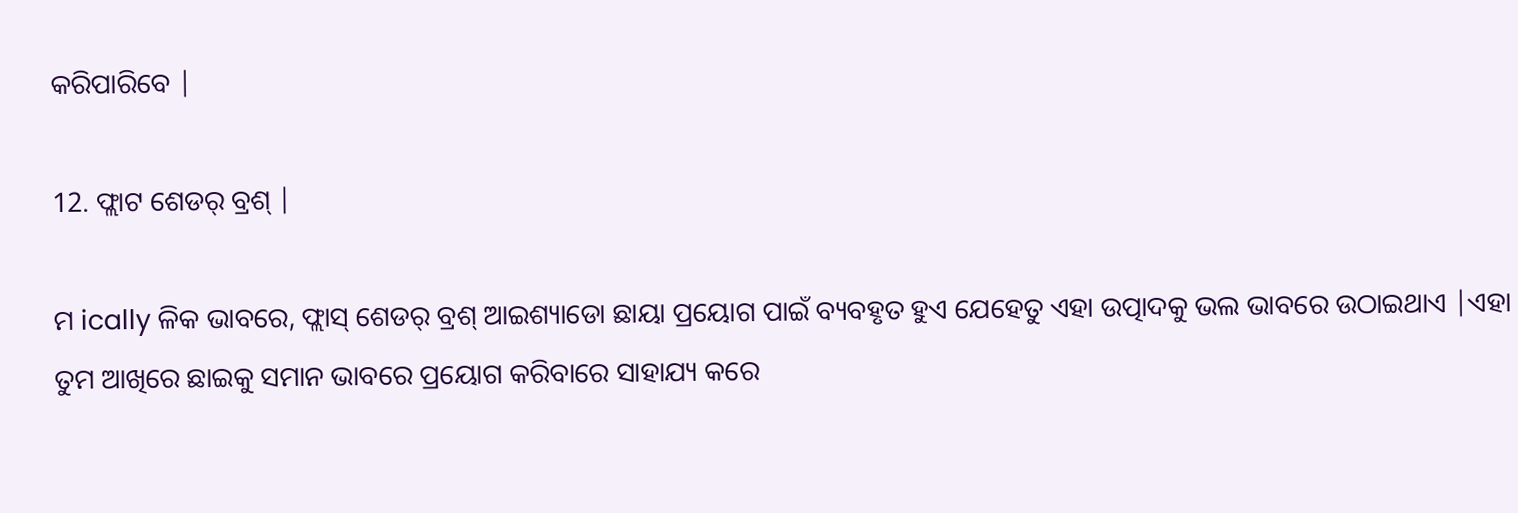କରିପାରିବେ |

12. ଫ୍ଲାଟ ଶେଡର୍ ବ୍ରଶ୍ |

ମ ically ଳିକ ଭାବରେ, ଫ୍ଲାସ୍ ଶେଡର୍ ବ୍ରଶ୍ ଆଇଶ୍ୟାଡୋ ଛାୟା ପ୍ରୟୋଗ ପାଇଁ ବ୍ୟବହୃତ ହୁଏ ଯେହେତୁ ଏହା ଉତ୍ପାଦକୁ ଭଲ ଭାବରେ ଉଠାଇଥାଏ |ଏହା ତୁମ ଆଖିରେ ଛାଇକୁ ସମାନ ଭାବରେ ପ୍ରୟୋଗ କରିବାରେ ସାହାଯ୍ୟ କରେ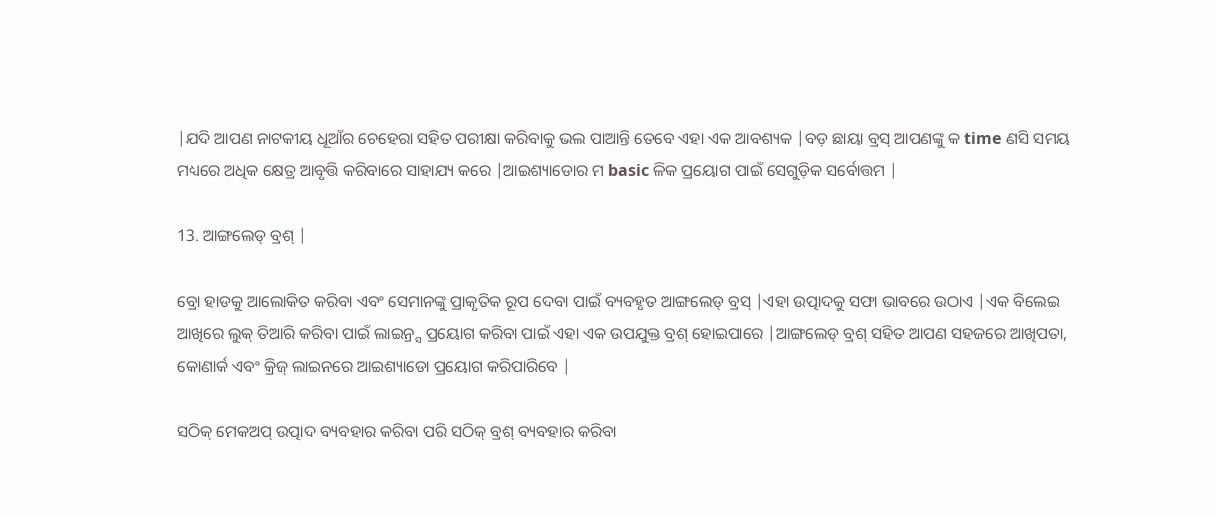|ଯଦି ଆପଣ ନାଟକୀୟ ଧୂଆଁର ଚେହେରା ସହିତ ପରୀକ୍ଷା କରିବାକୁ ଭଲ ପାଆନ୍ତି ତେବେ ଏହା ଏକ ଆବଶ୍ୟକ |ବଡ଼ ଛାୟା ବ୍ରସ୍ ଆପଣଙ୍କୁ କ time ଣସି ସମୟ ମଧ୍ୟରେ ଅଧିକ କ୍ଷେତ୍ର ଆବୃତ୍ତି କରିବାରେ ସାହାଯ୍ୟ କରେ |ଆଇଶ୍ୟାଡୋର ମ basic ଳିକ ପ୍ରୟୋଗ ପାଇଁ ସେଗୁଡ଼ିକ ସର୍ବୋତ୍ତମ |

13. ଆଙ୍ଗଲେଡ୍ ବ୍ରଶ୍ |

ବ୍ରୋ ହାଡକୁ ଆଲୋକିତ କରିବା ଏବଂ ସେମାନଙ୍କୁ ପ୍ରାକୃତିକ ରୂପ ଦେବା ପାଇଁ ବ୍ୟବହୃତ ଆଙ୍ଗଲେଡ୍ ବ୍ରସ୍ |ଏହା ଉତ୍ପାଦକୁ ସଫା ଭାବରେ ଉଠାଏ |ଏକ ବିଲେଇ ଆଖିରେ ଲୁକ୍ ତିଆରି କରିବା ପାଇଁ ଲାଇନ୍ର୍ସ ପ୍ରୟୋଗ କରିବା ପାଇଁ ଏହା ଏକ ଉପଯୁକ୍ତ ବ୍ରଶ୍ ହୋଇପାରେ |ଆଙ୍ଗଲେଡ୍ ବ୍ରଶ୍ ସହିତ ଆପଣ ସହଜରେ ଆଖିପତା, କୋଣାର୍କ ଏବଂ କ୍ରିଜ୍ ଲାଇନରେ ଆଇଶ୍ୟାଡୋ ପ୍ରୟୋଗ କରିପାରିବେ |

ସଠିକ୍ ମେକଅପ୍ ଉତ୍ପାଦ ବ୍ୟବହାର କରିବା ପରି ସଠିକ୍ ବ୍ରଶ୍ ବ୍ୟବହାର କରିବା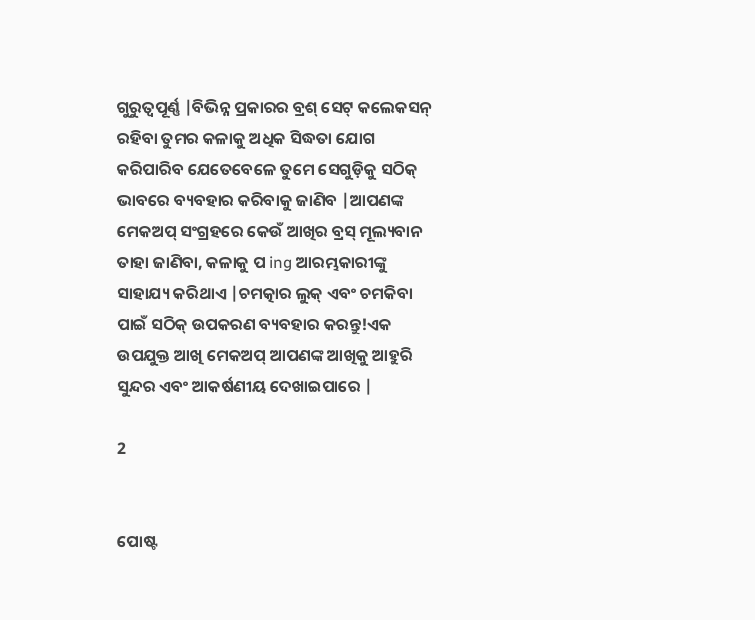ଗୁରୁତ୍ୱପୂର୍ଣ୍ଣ |ବିଭିନ୍ନ ପ୍ରକାରର ବ୍ରଶ୍ ସେଟ୍ କଲେକସନ୍ ରହିବା ତୁମର କଳାକୁ ଅଧିକ ସିଦ୍ଧତା ଯୋଗ କରିପାରିବ ଯେତେବେଳେ ତୁମେ ସେଗୁଡ଼ିକୁ ସଠିକ୍ ଭାବରେ ବ୍ୟବହାର କରିବାକୁ ଜାଣିବ |ଆପଣଙ୍କ ମେକଅପ୍ ସଂଗ୍ରହରେ କେଉଁ ଆଖିର ବ୍ରସ୍ ମୂଲ୍ୟବାନ ତାହା ଜାଣିବା, କଳାକୁ ପ ing ଆରମ୍ଭକାରୀଙ୍କୁ ସାହାଯ୍ୟ କରିଥାଏ |ଚମତ୍କାର ଲୁକ୍ ଏବଂ ଚମକିବା ପାଇଁ ସଠିକ୍ ଉପକରଣ ବ୍ୟବହାର କରନ୍ତୁ!ଏକ ଉପଯୁକ୍ତ ଆଖି ମେକଅପ୍ ଆପଣଙ୍କ ଆଖିକୁ ଆହୁରି ସୁନ୍ଦର ଏବଂ ଆକର୍ଷଣୀୟ ଦେଖାଇପାରେ |

2


ପୋଷ୍ଟ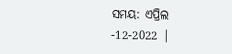ସମୟ: ଏପ୍ରିଲ -12-2022 |